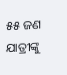୫୫ ଜଣ ଯାତ୍ରୀଙ୍କୁ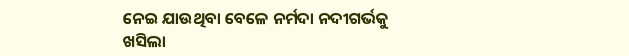ନେଇ ଯାଉଥିବା ବେଳେ ନର୍ମଦା ନଦୀଗର୍ଭକୁ ଖସିଲା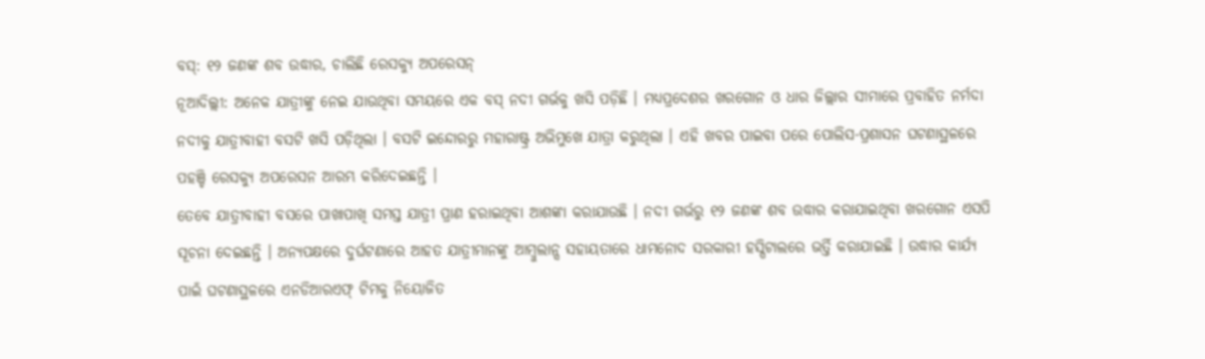ବସ୍: ୧୨ ଜଣଙ୍କ ଶବ ଉଦ୍ଧାର, ଚାଲିଛି ରେସକ୍ୟୁ ଅପରେସନ୍
ନୂଆଦିଲ୍ଲୀ: ଅନେକ ଯାତ୍ରୀଙ୍କୁ ନେଇ ଯାଉଥିବା ସମୟରେ ଏକ ବସ୍ ନଦୀ ଗର୍ଭକୁ ଖସି ପଡ଼ିଛି । ମଧ୍ୟପ୍ରଦେଶର ଖରଗୋନ ଓ ଧାର ଜିଲ୍ଲାର ସୀମାରେ ପ୍ରବାହିତ ନର୍ମଦା ନଦୀକୁ ଯାତ୍ରୀବାହୀ ବସଟି ଖସି ପଡ଼ିଥିଲା । ବସଟି ଇନ୍ଦୋରରୁ ମହାରାଷ୍ଟ୍ର ଅଭିମୁଖେ ଯାତ୍ରା କରୁଥିଲା । ଏହି ଖବର ପାଇବା ପରେ ପୋଲିସ-ପ୍ରଶାସନ ଘଟଣାସ୍ଥଳରେ ପହଞ୍ଚି ରେସକ୍ୟୁ ଅପରେସନ ଆରମ୍ଭ କରିଦେଇଛନ୍ତି ।
ତେବେ ଯାତ୍ରୀବାହୀ ବସରେ ପାଖାପାଖି ସମସ୍ତ ଯାତ୍ରୀ ପ୍ରାଣ ହରାଇଥିବା ଆଶଙ୍କା କରାଯାଉଛି । ନଦୀ ଗର୍ଭରୁ ୧୨ ଜଣଙ୍କ ଶବ ଉଦ୍ଧାର କରାଯାଇଥିବା ଖରଗୋନ ଏସପି ସୂଚନା ଦେଇଛନ୍ତି । ଅନ୍ୟପକ୍ଷରେ ଦୁର୍ଘଟଣାରେ ଆହତ ଯାତ୍ରୀମାନଙ୍କୁ ଆମ୍ବୁଲାନ୍ସ ସହାୟତାରେ ଧାମନୋଦ ସରକାରୀ ହସ୍ପିଟାଲରେ ଭର୍ତ୍ତି କରାଯାଇଛି । ଉଦ୍ଧାର କାର୍ଯ୍ୟ ପାଇଁ ଘଟଣାସ୍ଥଳରେ ଏନଡିଆରଏଫ୍ ଟିମକୁ ନିୟୋଜିତ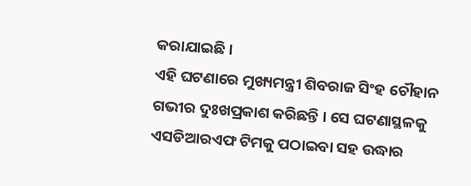କରାଯାଇଛି ।
ଏହି ଘଟଣାରେ ମୁଖ୍ୟମନ୍ତ୍ରୀ ଶିବରାଜ ସିଂହ ଚୌହାନ ଗଭୀର ଦୁଃଖପ୍ରକାଶ କରିଛନ୍ତି । ସେ ଘଟଣାସ୍ଥଳକୁ ଏସଡିଆରଏଫ ଟିମକୁ ପଠାଇବା ସହ ଉଦ୍ଧାର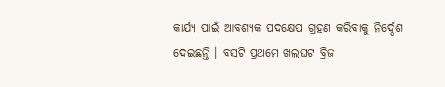କାର୍ଯ୍ୟ ପାଇଁ ଆବଶ୍ୟକ ପଦକ୍ଷେପ ଗ୍ରହଣ କରିବାକୁ ନିର୍ଦ୍ଦେଶ ଦେଇଛନ୍ତି । ବସଟି ପ୍ରଥମେ ଖଲଘଟ ବ୍ରିଜ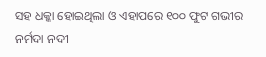ସହ ଧକ୍କା ହୋଇଥିଲା ଓ ଏହାପରେ ୧୦୦ ଫୁଟ ଗଭୀର ନର୍ମଦା ନଦୀ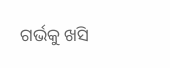ଗର୍ଭକୁ ଖସି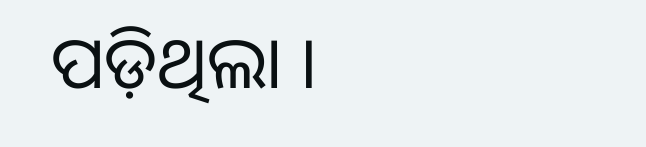ପଡ଼ିଥିଲା ।